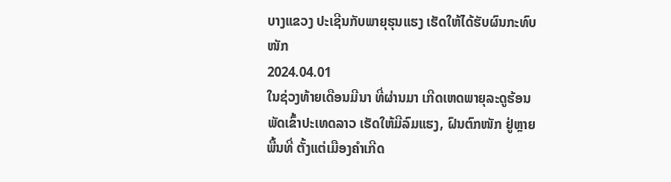ບາງແຂວງ ປະເຊີນກັບພາຍຸຮຸນແຮງ ເຮັດໃຫ້ໄດ້ຮັບຜົນກະທົບໜັກ
2024.04.01
ໃນຊ່ວງທ້າຍເດືອນມີນາ ທີ່ຜ່ານມາ ເກີດເຫດພາຍຸລະດູຮ້ອນ ພັດເຂົ້າປະເທດລາວ ເຮັດໃຫ້ມີລົມແຮງ, ຝົນຕົກໜັກ ຢູ່ຫຼາຍພື້ນທີ່ ຕັ້ງແຕ່ເມືອງຄໍາເກີດ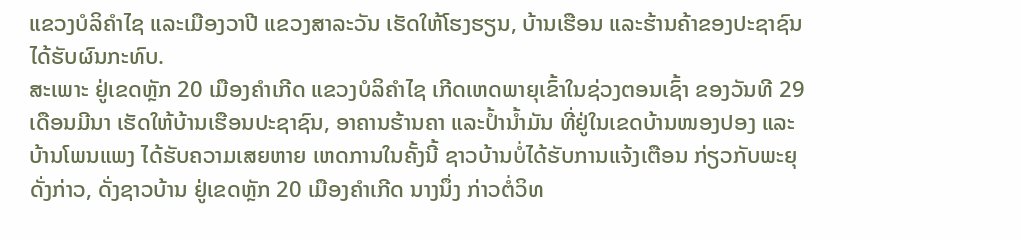ແຂວງບໍລິຄໍາໄຊ ແລະເມືອງວາປີ ແຂວງສາລະວັນ ເຮັດໃຫ້ໂຮງຮຽນ, ບ້ານເຮືອນ ແລະຮ້ານຄ້າຂອງປະຊາຊົນ ໄດ້ຮັບຜົນກະທົບ.
ສະເພາະ ຢູ່ເຂດຫຼັກ 20 ເມືອງຄໍາເກີດ ແຂວງບໍລິຄໍາໄຊ ເກີດເຫດພາຍຸເຂົ້າໃນຊ່ວງຕອນເຊົ້າ ຂອງວັນທີ 29 ເດືອນມີນາ ເຮັດໃຫ້ບ້ານເຮືອນປະຊາຊົນ, ອາຄານຮ້ານຄາ ແລະປໍ້ານໍ້າມັນ ທີ່ຢູ່ໃນເຂດບ້ານໜອງປອງ ແລະບ້ານໂພນແພງ ໄດ້ຮັບຄວາມເສຍຫາຍ ເຫດການໃນຄັ້ງນີ້ ຊາວບ້ານບໍ່ໄດ້ຮັບການແຈ້ງເຕືອນ ກ່ຽວກັບພະຍຸດັ່ງກ່າວ, ດັ່ງຊາວບ້ານ ຢູ່ເຂດຫຼັກ 20 ເມືອງຄໍາເກີດ ນາງນຶ່ງ ກ່າວຕໍ່ວິທ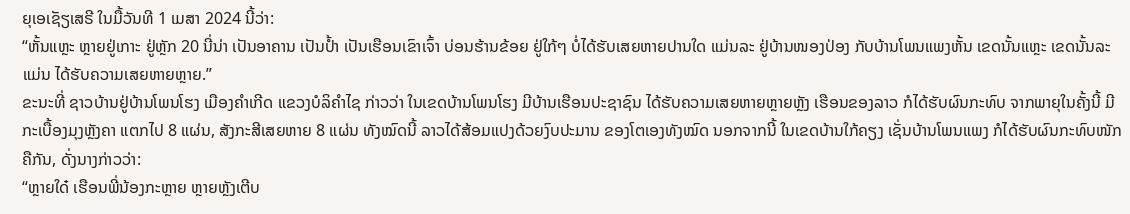ຍຸເອເຊັຽເສຣີ ໃນມື້ວັນທີ 1 ເມສາ 2024 ນີ້ວ່າ:
“ຫັ້ນແຫຼະ ຫຼາຍຢູ່ເກາະ ຢູ່ຫຼັກ 20 ນີ່ນ່າ ເປັນອາຄານ ເປັນປໍ້າ ເປັນເຮືອນເຂົາເຈົ້າ ບ່ອນຮ້ານຂ້ອຍ ຢູ່ໃກ້ໆ ບໍ່ໄດ້ຮັບເສຍຫາຍປານໃດ ແມ່ນລະ ຢູ່ບ້ານໜອງປ່ອງ ກັບບ້ານໂພນແພງຫັ້ນ ເຂດນັ້ນແຫຼະ ເຂດນັ້ນລະແມ່ນ ໄດ້ຮັບຄວາມເສຍຫາຍຫຼາຍ.”
ຂະນະທີ່ ຊາວບ້ານຢູ່ບ້ານໂພນໂຮງ ເມືອງຄໍາເກີດ ແຂວງບໍລິຄໍາໄຊ ກ່າວວ່າ ໃນເຂດບ້ານໂພນໂຮງ ມີບ້ານເຮືອນປະຊາຊົນ ໄດ້ຮັບຄວາມເສຍຫາຍຫຼາຍຫຼັງ ເຮືອນຂອງລາວ ກໍໄດ້ຮັບຜົນກະທົບ ຈາກພາຍຸໃນຄັ້ງນີ້ ມີກະເບື້ອງມຸງຫຼັງຄາ ແຕກໄປ 8 ແຜ່ນ, ສັງກະສີເສຍຫາຍ 8 ແຜ່ນ ທັງໝົດນີ້ ລາວໄດ້ສ້ອມແປງດ້ວຍງົບປະມານ ຂອງໂຕເອງທັງໝົດ ນອກຈາກນີ້ ໃນເຂດບ້ານໃກ້ຄຽງ ເຊັ່ນບ້ານໂພນແພງ ກໍໄດ້ຮັບຜົນກະທົບໜັກຄືກັນ, ດັ່ງນາງກ່າວວ່າ:
“ຫຼາຍໃດ໋ ເຮືອນພີ່ນ້ອງກະຫຼາຍ ຫຼາຍຫຼັງເຕີບ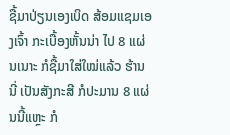ຊື້ມາປ່ຽນເອງເບິດ ສ້ອມແຊມເອງເຈົ້າ ກະເບື້ອງຫັ້ນນ່າ ໄປ 8 ແຜ່ນເນາະ ກໍຊື້ມາໃສ່ໃໝ່ແລ້ວ ຮ້ານນີ່ ເປັນສັງກະສີ ກໍປະມານ 8 ແຜ່ນນີ້ແຫຼະ ກໍ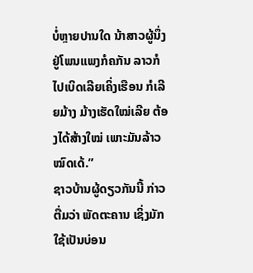ບໍ່ຫຼາຍປານໃດ ນ້າສາວຜູ້ນຶ່ງ ຢູ່ໂພນແພງກໍຄກັນ ລາວກໍໄປເບິດເລີຍເຄິ່ງເຮືອນ ກໍເລີຍມ້າງ ມ້າງເຮັດໃໝ່ເລີຍ ຕ້ອງໄດ້ສ້າງໃໝ່ ເພາະມັນລ້າວໝົດເດ້.”
ຊາວບ້ານຜູ້ດຽວກັນນີ້ ກ່າວຕື່ມວ່າ ພັດຕະຄານ ເຊິ່ງມັກໃຊ້ເປັນບ່ອນ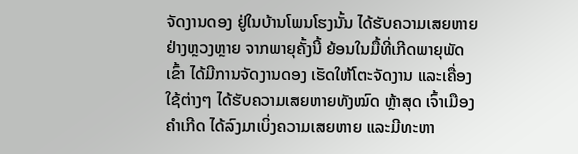ຈັດງານດອງ ຢູ່ໃນບ້ານໂພນໂຮງນັ້ນ ໄດ້ຮັບຄວາມເສຍຫາຍຢ່າງຫຼວງຫຼາຍ ຈາກພາຍຸຄັ້ງນີ້ ຍ້ອນໃນມື້ທີ່ເກີດພາຍຸພັດເຂົ້າ ໄດ້ມີການຈັດງານດອງ ເຮັດໃຫ້ໂຕະຈັດງານ ແລະເຄື່ອງໃຊ້ຕ່າງໆ ໄດ້ຮັບຄວາມເສຍຫາຍທັງໝົດ ຫຼ້າສຸດ ເຈົ້າເມືອງຄໍາເກີດ ໄດ້ລົງມາເບິ່ງຄວາມເສຍຫາຍ ແລະມີທະຫາ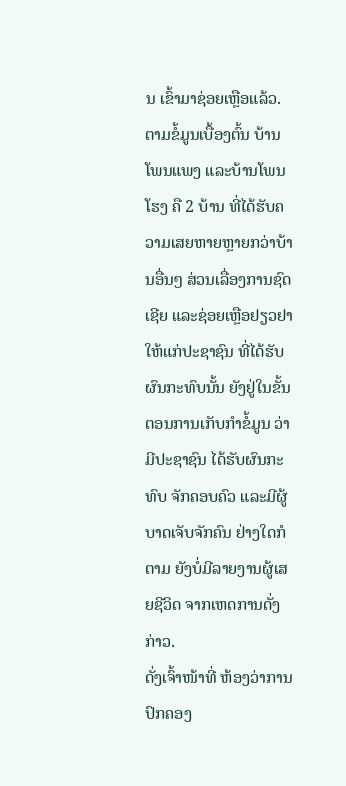ນ ເຂົ້າມາຊ່ອຍເຫຼືອແລ້ວ.
ຕາມຂໍ້ມູນເບື້ອງຕົ້ນ ບ້ານໂພນແພງ ແລະບ້ານໂພນໂຮງ ຄື 2 ບ້ານ ທີ່ໄດ້ຮັບຄວາມເສຍຫາຍຫຼາຍກວ່າບ້ານອື່ນໆ ສ່ວນເລື່ອງການຊົດເຊີຍ ແລະຊ່ອຍເຫຼືອຢຽວຢາ ໃຫ້ແກ່ປະຊາຊົນ ທີ່ໄດ້ຮັບຜົນກະທົບນັ້ນ ຍັງຢູ່ໃນຂັ້ນຕອນການເກັບກໍາຂໍ້ມູນ ວ່າມີປະຊາຊົນ ໄດ້ຮັບຜົນກະທົບ ຈັກຄອບຄົວ ແລະມີຜູ້ບາດເຈັບຈັກຄົນ ຢ່າງໃດກໍຕາມ ຍັງບໍ່ມີລາຍງານຜູ້ເສຍຊີວິດ ຈາກເຫດການດັ່ງກ່າວ.
ດັ່ງເຈົ້າໜ້າທີ່ ຫ້ອງວ່າການປົກຄອງ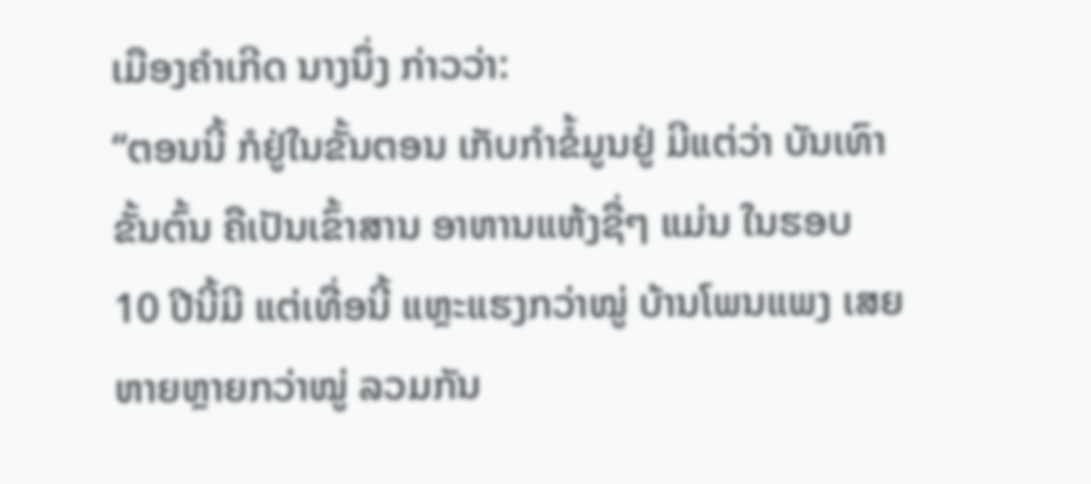ເມືອງຄໍາເກີດ ນາງນຶ່ງ ກ່າວວ່າ:
“ຕອນນີ້ ກໍຢູ່ໃນຂັ້ນຕອນ ເກັບກໍາຂໍ້ມູນຢູ່ ມີແຕ່ວ່າ ບັນເທົາຂັ້ນຕົ້ນ ຄືເປັນເຂົ້າສານ ອາຫານແຫ້ງຊື່ໆ ແມ່ນ ໃນຮອບ 10 ປີນີ້ມີ ແຕ່ເທື່ອນີ້ ແຫຼະແຮງກວ່າໝູ່ ບ້ານໂພນແພງ ເສຍຫາຍຫຼາຍກວ່າໝູ່ ລວມກັນ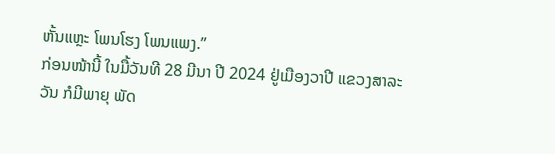ຫັ້ນແຫຼະ ໂພນໂຮງ ໂພນແພງ.”
ກ່ອນໜ້ານີ້ ໃນມື້ວັນທີ 28 ມີນາ ປີ 2024 ຢູ່ເມືອງວາປີ ແຂວງສາລະວັນ ກໍມີພາຍຸ ພັດ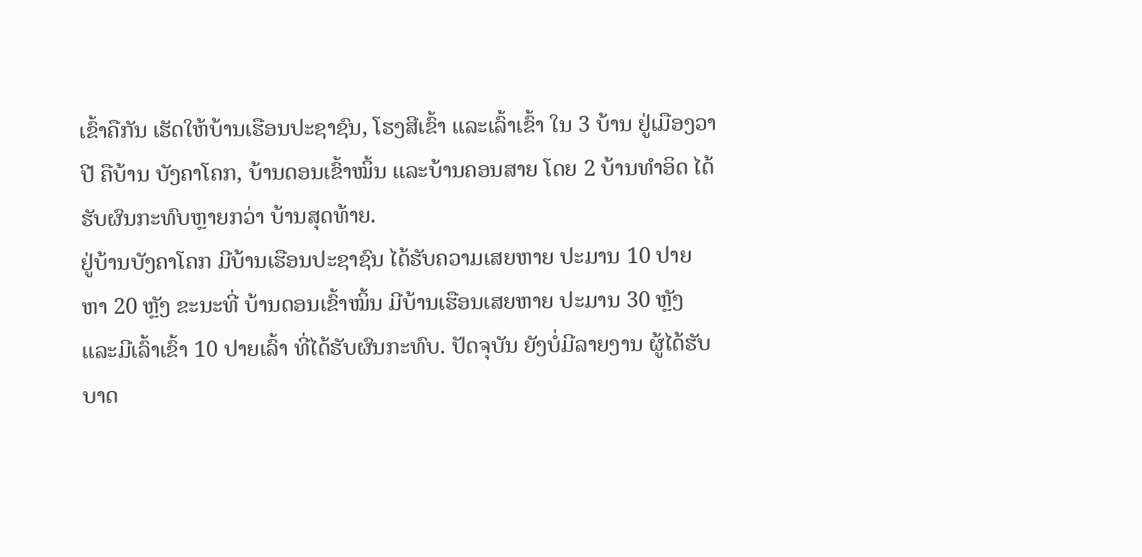ເຂົ້າຄືກັນ ເຮັດໃຫ້ບ້ານເຮືອນປະຊາຊົນ, ໂຮງສີເຂົ້າ ແລະເລົ້າເຂົ້າ ໃນ 3 ບ້ານ ຢູ່ເມືອງວາປີ ຄືບ້ານ ບັງຄາໂຄກ, ບ້ານດອນເຂົ້າໝິ້ນ ແລະບ້ານຄອນສາຍ ໂດຍ 2 ບ້ານທໍາອິດ ໄດ້ຮັບຜົນກະທົບຫຼາຍກວ່າ ບ້ານສຸດທ້າຍ.
ຢູ່ບ້ານບັງຄາໂຄກ ມີບ້ານເຮືອນປະຊາຊົນ ໄດ້ຮັບຄວາມເສຍຫາຍ ປະມານ 10 ປາຍ ຫາ 20 ຫຼັງ ຂະນະທີ່ ບ້ານດອນເຂົ້າໝິ້ນ ມີບ້ານເຮືອນເສຍຫາຍ ປະມານ 30 ຫຼັງ ແລະມີເລົ້າເຂົ້າ 10 ປາຍເລົ້າ ທີ່ໄດ້ຮັບຜົນກະທົບ. ປັດຈຸບັນ ຍັງບໍ່ມີລາຍງານ ຜູ້ໄດ້ຮັບບາດ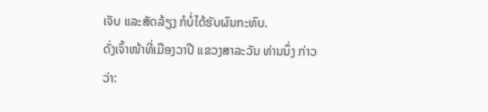ເຈັບ ແລະສັດລ້ຽງ ກໍບໍ່ໄດ້ຮັບຜົນກະທົບ.
ດັ່ງເຈົ້າໜ້າທີ່ເມືອງວາປີ ແຂວງສາລະວັນ ທ່ານນຶ່ງ ກ່າວວ່າ: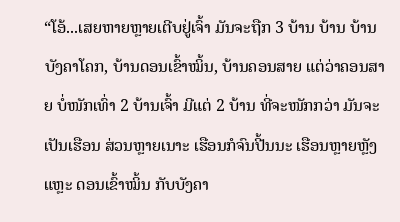“ໂອ້...ເສຍຫາຍຫຼາຍເຕີບຢູ່ເຈົ້າ ມັນຈະຖືກ 3 ບ້ານ ບ້ານ ບ້ານບັງຄາໂຄກ, ບ້ານດອນເຂົ້າໝິ້ນ, ບ້ານຄອນສາຍ ແຕ່ວ່າຄອນສາຍ ບໍ່ໜັກເທົ່າ 2 ບ້ານເຈົ້າ ມີແຕ່ 2 ບ້ານ ທີ່ຈະໜັກກວ່າ ມັນຈະເປັນເຮືອນ ສ່ວນຫຼາຍເນາະ ເຮືອນກໍຈົນປີ້ນນະ ເຮືອນຫຼາຍຫຼັງແຫຼະ ດອນເຂົ້າໝິ້ນ ກັບບັງຄາ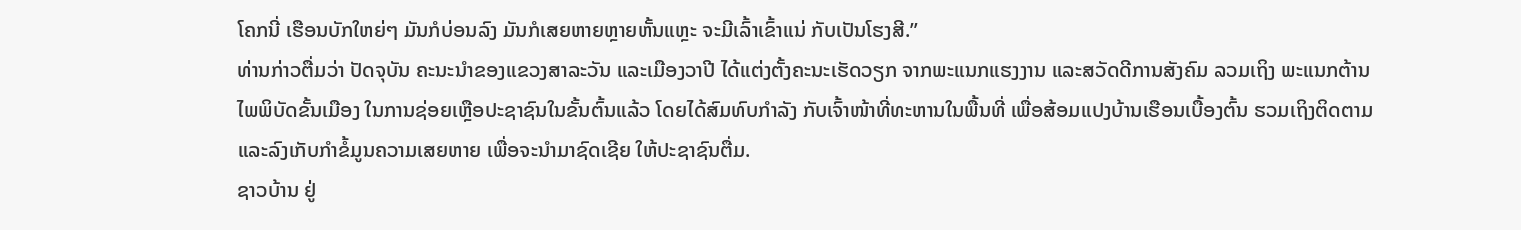ໂຄກນີ່ ເຮືອນບັກໃຫຍ່ໆ ມັນກໍບ່ອນລົງ ມັນກໍເສຍຫາຍຫຼາຍຫັ້ນແຫຼະ ຈະມີເລົ້າເຂົ້າແນ່ ກັບເປັນໂຮງສີ.”
ທ່ານກ່າວຕື່ມວ່າ ປັດຈຸບັນ ຄະນະນໍາຂອງແຂວງສາລະວັນ ແລະເມືອງວາປີ ໄດ້ແຕ່ງຕັ້ງຄະນະເຮັດວຽກ ຈາກພະແນກແຮງງານ ແລະສວັດດີການສັງຄົມ ລວມເຖິງ ພະແນກຕ້ານໄພພິບັດຂັ້ນເມືອງ ໃນການຊ່ອຍເຫຼືອປະຊາຊົນໃນຂັ້ນຕົ້ນແລ້ວ ໂດຍໄດ້ສົມທົບກໍາລັງ ກັບເຈົ້າໜ້າທີ່ທະຫານໃນພື້ນທີ່ ເພື່ອສ້ອມແປງບ້ານເຮືອນເບື້ອງຕົ້ນ ຮວມເຖິງຕິດຕາມ ແລະລົງເກັບກໍາຂໍ້ມູນຄວາມເສຍຫາຍ ເພື່ອຈະນໍາມາຊົດເຊີຍ ໃຫ້ປະຊາຊົນຕື່ມ.
ຊາວບ້ານ ຢູ່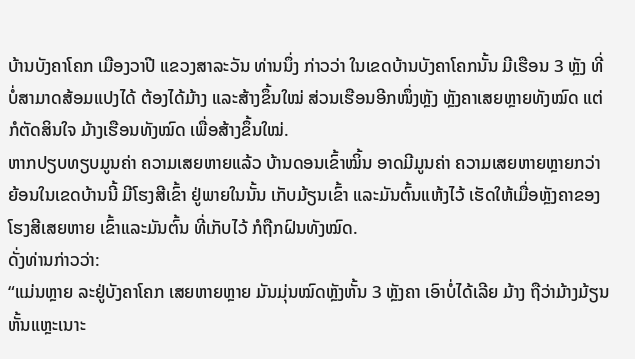ບ້ານບັງຄາໂຄກ ເມືອງວາປີ ແຂວງສາລະວັນ ທ່ານນຶ່ງ ກ່າວວ່າ ໃນເຂດບ້ານບັງຄາໂຄກນັ້ນ ມີເຮືອນ 3 ຫຼັງ ທີ່ບໍ່ສາມາດສ້ອມແປງໄດ້ ຕ້ອງໄດ້ມ້າງ ແລະສ້າງຂຶ້ນໃໝ່ ສ່ວນເຮືອນອີກໜຶ່ງຫຼັງ ຫຼັງຄາເສຍຫຼາຍທັງໝົດ ແຕ່ກໍຕັດສິນໃຈ ມ້າງເຮືອນທັງໝົດ ເພື່ອສ້າງຂຶ້ນໃໝ່.
ຫາກປຽບທຽບມູນຄ່າ ຄວາມເສຍຫາຍແລ້ວ ບ້ານດອນເຂົ້າໝິ້ນ ອາດມີມູນຄ່າ ຄວາມເສຍຫາຍຫຼາຍກວ່າ ຍ້ອນໃນເຂດບ້ານນີ້ ມີໂຮງສີເຂົ້າ ຢູ່ພາຍໃນນັ້ນ ເກັບມ້ຽນເຂົ້າ ແລະມັນຕົ້ນແຫ້ງໄວ້ ເຮັດໃຫ້ເມື່ອຫຼັງຄາຂອງໂຮງສີເສຍຫາຍ ເຂົ້າແລະມັນຕົ້ນ ທີ່ເກັບໄວ້ ກໍຖືກຝົນທັງໝົດ.
ດັ່ງທ່ານກ່າວວ່າ:
“ແມ່ນຫຼາຍ ລະຢູ່ບັງຄາໂຄກ ເສຍຫາຍຫຼາຍ ມັນມຸ່ນໝົດຫຼັງຫັ້ນ 3 ຫຼັງຄາ ເອົາບໍ່ໄດ້ເລີຍ ມ້າງ ຖືວ່າມ້າງມ້ຽນຫັ້ນແຫຼະເນາະ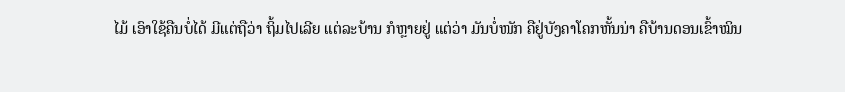ໄມ້ ເອົາໃຊ້ຄືນບໍ່ໄດ້ ມີແຕ່ຖືວ່າ ຖິ້ມໄປເລີຍ ແຕ່ລະບ້ານ ກໍຫຼາຍຢູ່ ແຕ່ວ່າ ມັນບໍ່ໜັກ ຄືຢູ່ບັງຄາໂຄກຫັ້ນນ່າ ຄືບ້ານດອນເຂົ້າໝິນ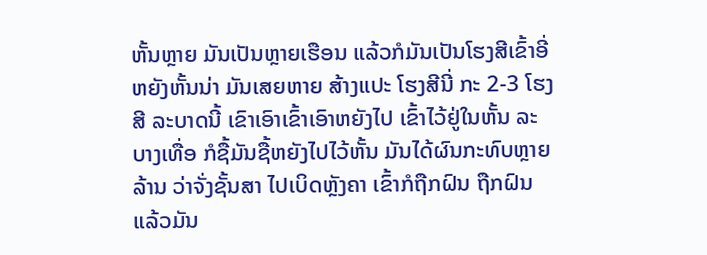ຫັ້ນຫຼາຍ ມັນເປັນຫຼາຍເຮືອນ ແລ້ວກໍມັນເປັນໂຮງສີເຂົ້າອີ່ຫຍັງຫັ້ນນ່າ ມັນເສຍຫາຍ ສ້າງແປະ ໂຮງສີນີ່ ກະ 2-3 ໂຮງສີ ລະບາດນີ້ ເຂົາເອົາເຂົ້າເອົາຫຍັງໄປ ເຂົ້າໄວ້ຢູ່ໃນຫັ້ນ ລະ ບາງເທື່ອ ກໍຊື້ມັນຊື້ຫຍັງໄປໄວ້ຫັ້ນ ມັນໄດ້ຜົນກະທົບຫຼາຍລ້ານ ວ່າຈັ່ງຊັ້ນສາ ໄປເບິດຫຼັງຄາ ເຂົ້າກໍຖືກຝົນ ຖືກຝົນແລ້ວມັນ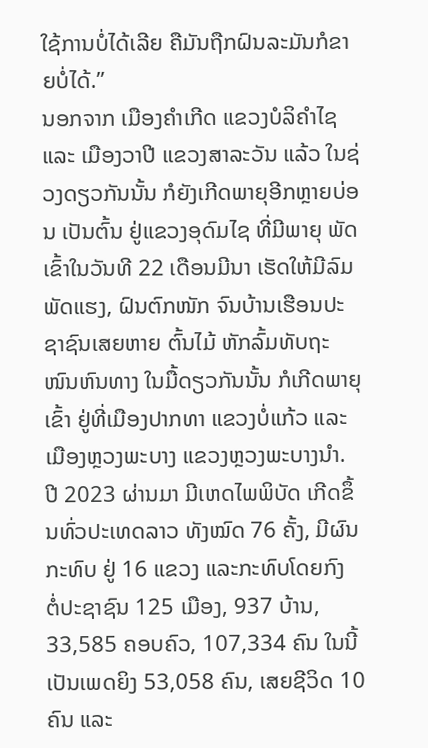ໃຊ້ການບໍ່ໄດ້ເລີຍ ຄືມັນຖືກຝົນລະມັນກໍຂາຍບໍ່ໄດ້.”
ນອກຈາກ ເມືອງຄໍາເກີດ ແຂວງບໍລິຄໍາໄຊ ແລະ ເມືອງວາປີ ແຂວງສາລະວັນ ແລ້ວ ໃນຊ່ວງດຽວກັນນັ້ນ ກໍຍັງເກີດພາຍຸອີກຫຼາຍບ່ອນ ເປັນຕົ້ນ ຢູ່ແຂວງອຸດົມໄຊ ທີ່ມີພາຍຸ ພັດເຂົ້າໃນວັນທີ 22 ເດືອນມີນາ ເຮັດໃຫ້ມີລົມພັດແຮງ, ຝົນຕົກໜັກ ຈົນບ້ານເຮືອນປະຊາຊົນເສຍຫາຍ ຕົ້ນໄມ້ ຫັກລົ້ມທັບຖະໜົນຫົນທາງ ໃນມື້ດຽວກັນນັ້ນ ກໍເກີດພາຍຸເຂົ້າ ຢູ່ທີ່ເມືອງປາກທາ ແຂວງບໍ່ແກ້ວ ແລະເມືອງຫຼວງພະບາງ ແຂວງຫຼວງພະບາງນໍາ.
ປີ 2023 ຜ່ານມາ ມີເຫດໄພພິບັດ ເກີດຂຶ້ນທົ່ວປະເທດລາວ ທັງໝົດ 76 ຄັ້ງ, ມີຜົນກະທົບ ຢູ່ 16 ແຂວງ ແລະກະທົບໂດຍກົງ ຕໍ່ປະຊາຊົນ 125 ເມືອງ, 937 ບ້ານ, 33,585 ຄອບຄົວ, 107,334 ຄົນ ໃນນີ້ ເປັນເພດຍິງ 53,058 ຄົນ, ເສຍຊີວິດ 10 ຄົນ ແລະ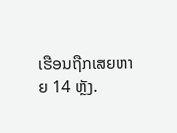ເຮືອນຖືກເສຍຫາຍ 14 ຫຼັງ.